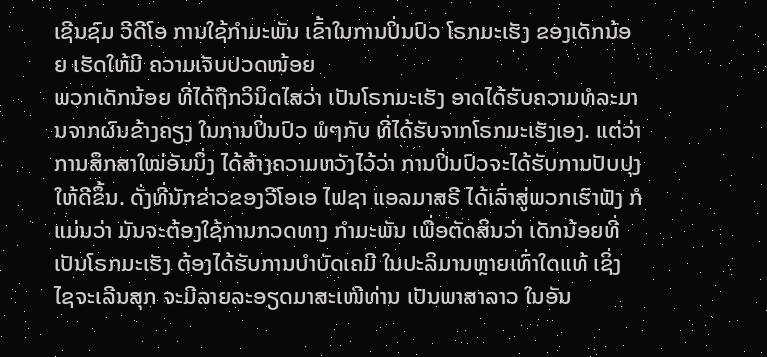ເຊີນຊົມ ວີດີໂອ ການໃຊ້ກຳມະພັນ ເຂົ້າໃນການປິ່ນປົວ ໂຣກມະເຮັງ ຂອງເດັກນ້ອຍ ເຮັດໃຫ້ມີ ຄວາມເຈັບປວດໜ້ອຍ
ພວກເດັກນ້ອຍ ທີ່ໄດ້ຖືກວິນິດໄສວ່າ ເປັນໂຣກມະເຮັງ ອາດໄດ້ຮັບຄວາມທໍລະມານຈາກຜົນຂ້າງຄຽງ ໃນການປິ່ນປົວ ພໍໆກັບ ທີ່ໄດ້ຮັບຈາກໂຣກມະເຮັງເອງ. ແຕ່ວ່າ ການສຶກສາໃໝ່ອັນນຶ່ງ ໄດ້ສ້າງຄວາມຫວັງໄວ້ວ່າ ການປິ່ນປົວຈະໄດ້ຮັບການປັບປຸງ ໃຫ້ດີຂຶ້ນ. ດັ່ງທີ່ນັກຂ່າວຂອງວີໂອເອ ໄຟຊາ ແອລມາສຣີ ໄດ້ເລົ່າສູ່ພວກເຮົາຟັງ ກໍແມ່ນວ່າ ມັນຈະຕ້ອງໃຊ້ການກວດທາງ ກຳມະພັນ ເພື່ອຕັດສິນວ່າ ເດັກນ້ອຍທີ່ເປັນໂຣກມະເຮັງ ຕ້ອງໄດ້ຮັບການບຳບັດເຄມີ ໃນປະລິມານຫຼາຍເທົ່າໃດແທ້ ເຊິ່ງ ໄຊຈະເລີນສຸກ ຈະມີລາຍລະອຽດມາສະເໜີທ່ານ ເປັນພາສາລາວ ໃນອັນ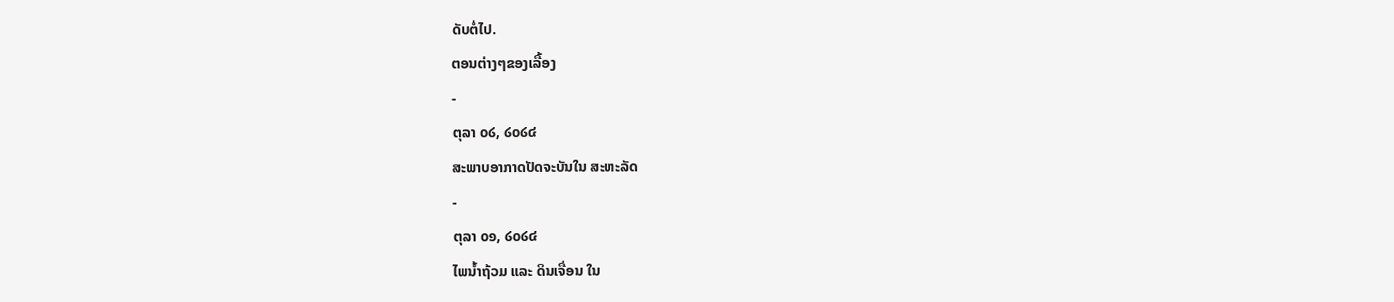ດັບຕໍ່ໄປ.
ຕອນຕ່າງໆຂອງເລື້ອງ
-
ຕຸລາ ໐໒, ໒໐໒໔
ສະພາບອາກາດປັດຈະບັນໃນ ສະຫະລັດ
-
ຕຸລາ ໐໑, ໒໐໒໔
ໄພນໍ້າຖ້ວມ ແລະ ດິນເຈື່ອນ ໃນ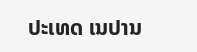ປະເທດ ເນປານ